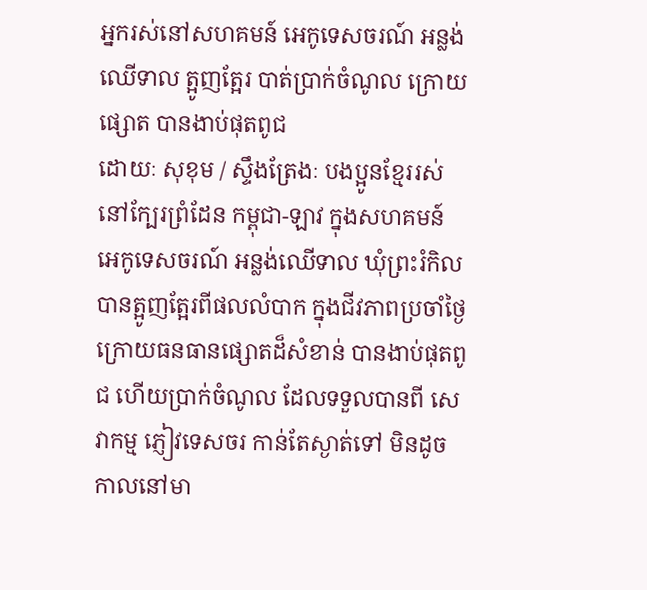អ្នករស់នៅសហគមន៍ អេកូទេសចរណ៍ អន្លង់ឈើទាល ត្អូញត្អែរ បាត់ប្រាក់ចំណូល ក្រោយផ្សោត បានងាប់ផុតពូជ
ដោយៈ សុខុម / ស្ទឹងត្រែងៈ បងប្អូនខ្មែររស់នៅក្បែរព្រំដែន កម្ពុជា-ឡាវ ក្នុងសហគមន៍ អេកូទេសចរណ៍ អន្លង់ឈើទាល ឃុំព្រះរំកិល បានត្អូញត្អែរពីផលលំបាក ក្នុងជីវភាពប្រចាំថ្ងៃ ក្រោយធនធានផ្សោតដ៏សំខាន់ បានងាប់ផុតពូជ ហើយប្រាក់ចំណូល ដែលទទួលបានពី សេវាកម្ម ភ្ញៀវទេសចរ កាន់តែស្ងាត់ទៅ មិនដូច កាលនៅមា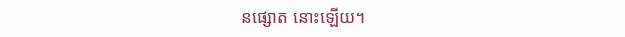នផ្សោត នោះឡើយ។